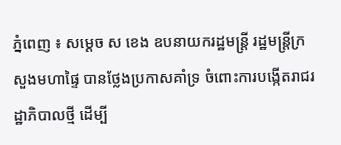ភ្នំពេញ ៖ សម្ដេច ស ខេង ឧបនាយករដ្ឋមន្ដ្រី រដ្ឋមន្ដ្រីក្រសួងមហាផ្ទៃ បានថ្លែងប្រកាសគាំទ្រ ចំពោះការបង្កើតរាជរដ្ឋាភិបាលថ្មី ដើម្បី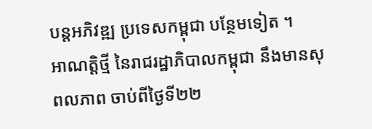បន្ដអភិវឌ្ឍ ប្រទេសកម្ពុជា បន្ថែមទៀត ។
អាណត្តិថ្មី នៃរាជរដ្ឋាភិបាលកម្ពុជា នឹងមានសុពលភាព ចាប់ពីថ្ងៃទី២២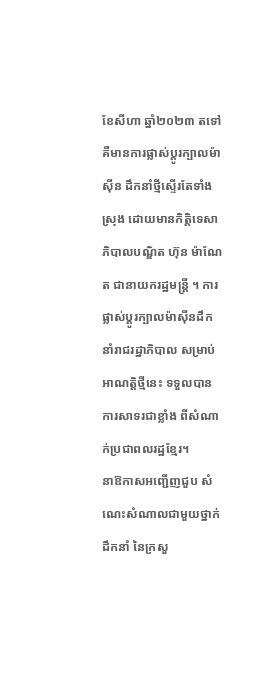ខែសីហា ឆ្នាំ២០២៣ តទៅ គឺមានការផ្លាស់ប្តូរក្បាលម៉ាស៊ីន ដឹកនាំថ្មីស្ទើរតែទាំងស្រុង ដោយមានកិតិ្តទេសាភិបាលបណ្ឌិត ហ៊ុន ម៉ាណែត ជានាយករដ្ឋមន្ត្រី ។ ការផ្លាស់ប្តូរក្បាលម៉ាស៊ីនដឹកនាំរាជរដ្ឋាភិបាល សម្រាប់អាណត្តិថ្មីនេះ ទទួលបានការសាទរជាខ្លាំង ពីសំណាក់ប្រជាពលរដ្ឋខ្មែរ។
នាឱកាសអញ្ជើញជួប សំណេះសំណាលជាមួយថ្នាក់ដឹកនាំ នៃក្រសួ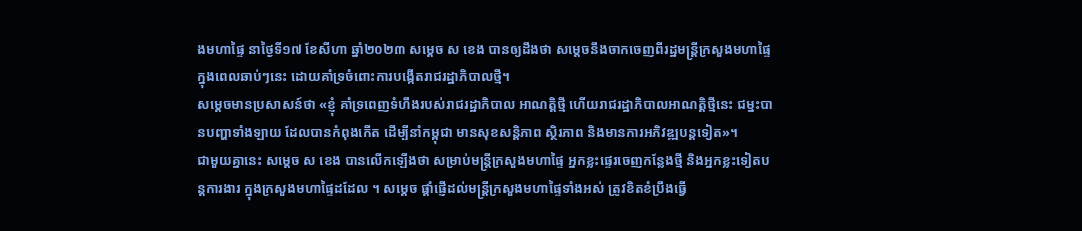ងមហាផ្ទៃ នាថ្ងៃទី១៧ ខែសីហា ឆ្នាំ២០២៣ សម្ដេច ស ខេង បានឲ្យដឹងថា សម្ដេចនឹងចាកចេញពីរដ្ឋមន្ដ្រីក្រសួងមហាផ្ទៃ ក្នុងពេលឆាប់ៗនេះ ដោយគាំទ្រចំពោះការបង្កើតរាជរដ្ឋាភិបាលថ្មី។
សម្ដេចមានប្រសាសន៍ថា «ខ្ញុំ គាំទ្រពេញទំហឹងរបស់រាជរដ្ឋាភិបាល អាណត្តិថ្មី ហើយរាជរដ្ឋាភិបាលអាណត្តិថ្មីនេះ ជម្នះបានបញ្ហាទាំងឡាយ ដែលបានកំពុងកើត ដើម្បីនាំកម្ពុជា មានសុខសន្ដិភាព ស្ថិរភាព និងមានការអភិវឌ្ឍបន្ដទៀត»។
ជាមួយគ្នានេះ សម្ដេច ស ខេង បានលើកឡើងថា សម្រាប់មន្ដ្រីក្រសួងមហាផ្ទៃ អ្នកខ្លះផ្ទេរចេញកន្លែងថ្មី និងអ្នកខ្លះទៀតបន្ដការងារ ក្នុងក្រសួងមហាផ្ទៃដដែល ។ សម្ដេច ផ្ដាំផ្ញើដល់មន្ដ្រីក្រសួងមហាផ្ទៃទាំងអស់ ត្រូវខិតខំប្រឹងធ្វើ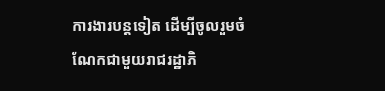ការងារបន្ដទៀត ដើម្បីចូលរួមចំណែកជាមួយរាជរដ្ឋាភិ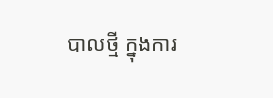បាលថ្មី ក្នុងការ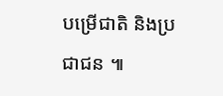បម្រើជាតិ និងប្រជាជន ៕